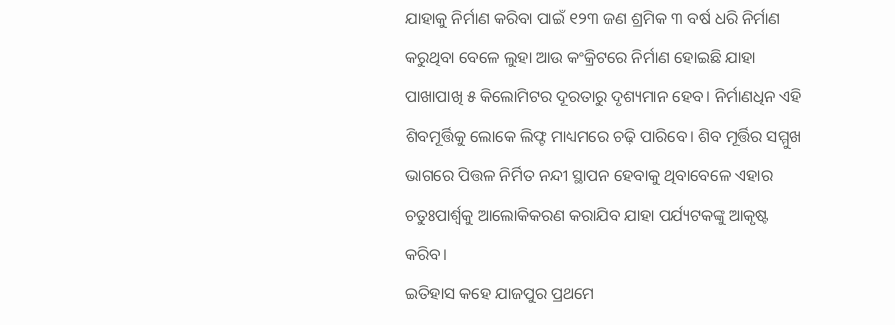ଯାହାକୁ ନିର୍ମାଣ କରିବା ପାଇଁ ୧୨୩ ଜଣ ଶ୍ରମିକ ୩ ବର୍ଷ ଧରି ନିର୍ମାଣ କରୁଥିବା ବେଳେ ଲୁହା ଆଉ କଂକ୍ରିଟରେ ନିର୍ମାଣ ହୋଇଛି ଯାହା ପାଖାପାଖି ୫ କିଲୋମିଟର ଦୂରତାରୁ ଦୃଶ୍ୟମାନ ହେବ। ନିର୍ମାଣଧିନ ଏହି ଶିବମୂର୍ତ୍ତିକୁ ଲୋକେ ଲିଫ୍ଟ ମାଧ୍ୟମରେ ଚଢ଼ି ପାରିବେ। ଶିବ ମୂର୍ତ୍ତିର ସମ୍ମୁଖ ଭାଗରେ ପିତ୍ତଳ ନିର୍ମିତ ନନ୍ଦୀ ସ୍ଥାପନ ହେବାକୁ ଥିବାବେଳେ ଏହାର ଚତୁଃପାର୍ଶ୍ଵକୁ ଆଲୋକିକରଣ କରାଯିବ ଯାହା ପର୍ଯ୍ୟଟକଙ୍କୁ ଆକୃଷ୍ଟ କରିବ।
ଇତିହାସ କହେ ଯାଜପୁର ପ୍ରଥମେ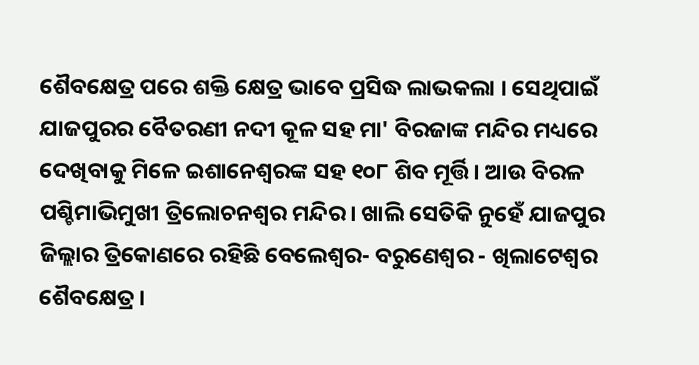ଶୈବକ୍ଷେତ୍ର ପରେ ଶକ୍ତି କ୍ଷେତ୍ର ଭାବେ ପ୍ରସିଦ୍ଧ ଲାଭକଲା । ସେଥିପାଇଁ ଯାଜପୁରର ବୈତରଣୀ ନଦୀ କୂଳ ସହ ମା' ବିରଜାଙ୍କ ମନ୍ଦିର ମଧ୍ୟରେ ଦେଖିବାକୁ ମିଳେ ଇଶାନେଶ୍ୱରଙ୍କ ସହ ୧୦୮ ଶିବ ମୂର୍ତ୍ତି। ଆଉ ବିରଳ ପଶ୍ଚିମାଭିମୁଖୀ ତ୍ରିଲୋଚନଶ୍ୱର ମନ୍ଦିର। ଖାଲି ସେତିକି ନୁହେଁ ଯାଜପୁର ଜିଲ୍ଲାର ତ୍ରିକୋଣରେ ରହିଛି ବେଲେଶ୍ୱର- ବରୁଣେଶ୍ୱର - ଖିଲାଟେଶ୍ୱର ଶୈବକ୍ଷେତ୍ର ।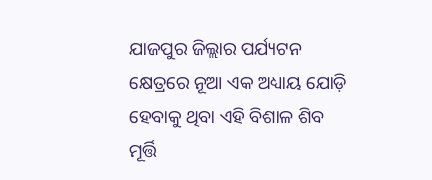ଯାଜପୁର ଜିଲ୍ଲାର ପର୍ଯ୍ୟଟନ କ୍ଷେତ୍ରରେ ନୂଆ ଏକ ଅଧ୍ୟାୟ ଯୋଡ଼ି ହେବାକୁ ଥିବା ଏହି ବିଶାଳ ଶିବ ମୂର୍ତ୍ତି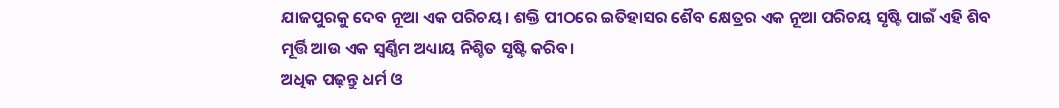ଯାଜପୁରକୁ ଦେବ ନୂଆ ଏକ ପରିଚୟ। ଶକ୍ତି ପୀଠରେ ଇତିହାସର ଶୈବ କ୍ଷେତ୍ରର ଏକ ନୂଆ ପରିଚୟ ସୃଷ୍ଟି ପାଇଁ ଏହି ଶିବ ମୂର୍ତ୍ତି ଆଉ ଏକ ସ୍ୱର୍ଣ୍ଣିମ ଅଧ୍ୟାୟ ନିଶ୍ଚିତ ସୃଷ୍ଟି କରିବ।
ଅଧିକ ପଢ଼ନ୍ତୁ ଧର୍ମ ଓ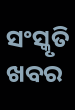ସଂସ୍କୃତି ଖବର